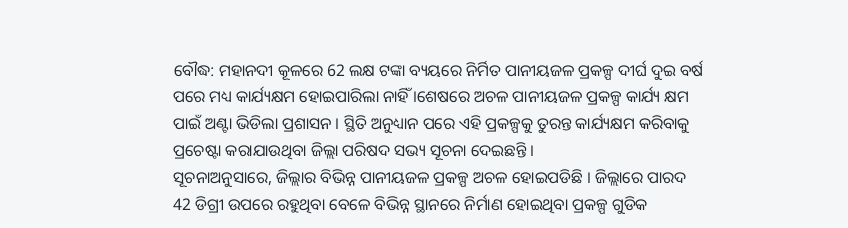ବୌଦ୍ଧ: ମହାନଦୀ କୂଳରେ 62 ଲକ୍ଷ ଟଙ୍କା ବ୍ୟୟରେ ନିର୍ମିତ ପାନୀୟଜଳ ପ୍ରକଳ୍ପ ଦୀର୍ଘ ଦୁଇ ବର୍ଷ ପରେ ମଧ୍ୟ କାର୍ଯ୍ୟକ୍ଷମ ହୋଇପାରିଲା ନାହିଁ ।ଶେଷରେ ଅଚଳ ପାନୀୟଜଳ ପ୍ରକଳ୍ପ କାର୍ଯ୍ୟ କ୍ଷମ ପାଇଁ ଅଣ୍ଟା ଭିଡିଲା ପ୍ରଶାସନ । ସ୍ଥିତି ଅନୁଧ୍ୟାନ ପରେ ଏହି ପ୍ରକଳ୍ପକୁ ତୁରନ୍ତ କାର୍ଯ୍ୟକ୍ଷମ କରିବାକୁ ପ୍ରଚେଷ୍ଟା କରାଯାଉଥିବା ଜିଲ୍ଲା ପରିଷଦ ସଭ୍ୟ ସୂଚନା ଦେଇଛନ୍ତି ।
ସୂଚନାଅନୁସାରେ, ଜିଲ୍ଲାର ବିଭିନ୍ନ ପାନୀୟଜଳ ପ୍ରକଳ୍ପ ଅଚଳ ହୋଇପଡିଛି । ଜିଲ୍ଲାରେ ପାରଦ 42 ଡିଗ୍ରୀ ଉପରେ ରହୁଥିବା ବେଳେ ବିଭିନ୍ନ ସ୍ଥାନରେ ନିର୍ମାଣ ହୋଇଥିବା ପ୍ରକଳ୍ପ ଗୁଡିକ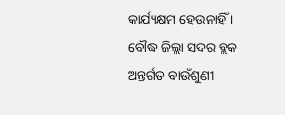କାର୍ଯ୍ୟକ୍ଷମ ହେଉନାହିଁ । ବୌଦ୍ଧ ଜିଲ୍ଲା ସଦର ବ୍ଲକ ଅନ୍ତର୍ଗତ ବାଉଁଶୁଣୀ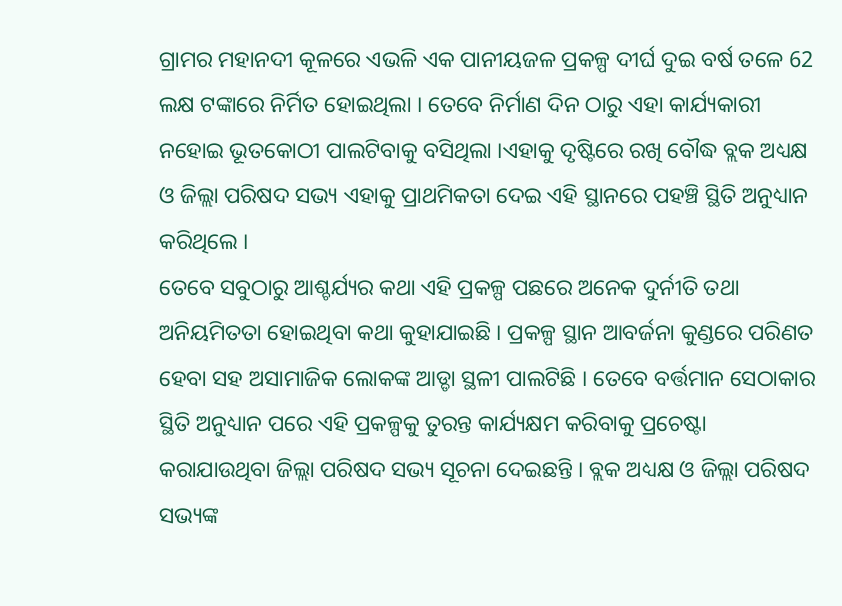ଗ୍ରାମର ମହାନଦୀ କୂଳରେ ଏଭଳି ଏକ ପାନୀୟଜଳ ପ୍ରକଳ୍ପ ଦୀର୍ଘ ଦୁଇ ବର୍ଷ ତଳେ 62 ଲକ୍ଷ ଟଙ୍କାରେ ନିର୍ମିତ ହୋଇଥିଲା । ତେବେ ନିର୍ମାଣ ଦିନ ଠାରୁ ଏହା କାର୍ଯ୍ୟକାରୀ ନହୋଇ ଭୂତକୋଠୀ ପାଲଟିବାକୁ ବସିଥିଲା ।ଏହାକୁ ଦୃଷ୍ଟିରେ ରଖି ବୌଦ୍ଧ ବ୍ଲକ ଅଧ୍ୟକ୍ଷ ଓ ଜିଲ୍ଲା ପରିଷଦ ସଭ୍ୟ ଏହାକୁ ପ୍ରାଥମିକତା ଦେଇ ଏହି ସ୍ଥାନରେ ପହଞ୍ଚି ସ୍ଥିତି ଅନୁଧ୍ୟାନ କରିଥିଲେ ।
ତେବେ ସବୁଠାରୁ ଆଶ୍ଚର୍ଯ୍ୟର କଥା ଏହି ପ୍ରକଳ୍ପ ପଛରେ ଅନେକ ଦୁର୍ନୀତି ତଥା ଅନିୟମିତତା ହୋଇଥିବା କଥା କୁହାଯାଇଛି । ପ୍ରକଳ୍ପ ସ୍ଥାନ ଆବର୍ଜନା କୁଣ୍ଡରେ ପରିଣତ ହେବା ସହ ଅସାମାଜିକ ଲୋକଙ୍କ ଆଡ୍ଡା ସ୍ଥଳୀ ପାଲଟିଛି । ତେବେ ବର୍ତ୍ତମାନ ସେଠାକାର ସ୍ଥିତି ଅନୁଧ୍ୟାନ ପରେ ଏହି ପ୍ରକଳ୍ପକୁ ତୁରନ୍ତ କାର୍ଯ୍ୟକ୍ଷମ କରିବାକୁ ପ୍ରଚେଷ୍ଟା କରାଯାଉଥିବା ଜିଲ୍ଲା ପରିଷଦ ସଭ୍ୟ ସୂଚନା ଦେଇଛନ୍ତି । ବ୍ଲକ ଅଧ୍ୟକ୍ଷ ଓ ଜିଲ୍ଲା ପରିଷଦ ସଭ୍ୟଙ୍କ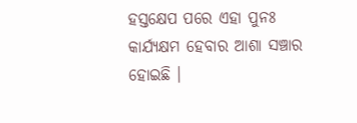ହସ୍ତକ୍ଷେପ ପରେ ଏହା ପୁନଃ କାର୍ଯ୍ୟକ୍ଷମ ହେବାର ଆଶା ସଞ୍ଚାର ହୋଇଛି ।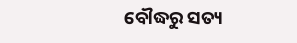ବୌଦ୍ଧରୁ ସତ୍ୟ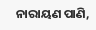ନାରାୟଣ ପାଣି,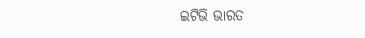ଇଟିଭି ଭାରତ